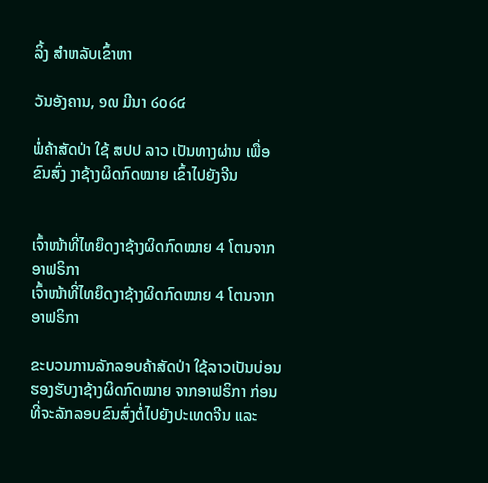ລິ້ງ ສຳຫລັບເຂົ້າຫາ

ວັນອັງຄານ, ໑໙ ມີນາ ໒໐໒໔

ພໍ່ຄ້າສັດປ່າ ໃຊ້ ສປປ ລາວ ເປັນທາງຜ່ານ ເພື່ອຂົນສົ່ງ ງາຊ້າງຜິດກົດໝາຍ ເຂົ້າໄປຍັງຈີນ


ເຈົ້າໜ້າທີ່ໄທຍຶດງາຊ້າງຜິດກົດໝາຍ 4 ໂຕນຈາກ ອາຟຣິກາ
ເຈົ້າໜ້າທີ່ໄທຍຶດງາຊ້າງຜິດກົດໝາຍ 4 ໂຕນຈາກ ອາຟຣິກາ

ຂະບວນການລັກລອບຄ້າສັດປ່າ ໃຊ້ລາວເປັນບ່ອນຮອງຮັບງາຊ້າງຜິດກົດໝາຍ ຈາກອາຟຣິກາ ກ່ອນທີ່ຈະລັກລອບຂົນສົ່ງຕໍ່ໄປຍັງປະເທດຈີນ ແລະ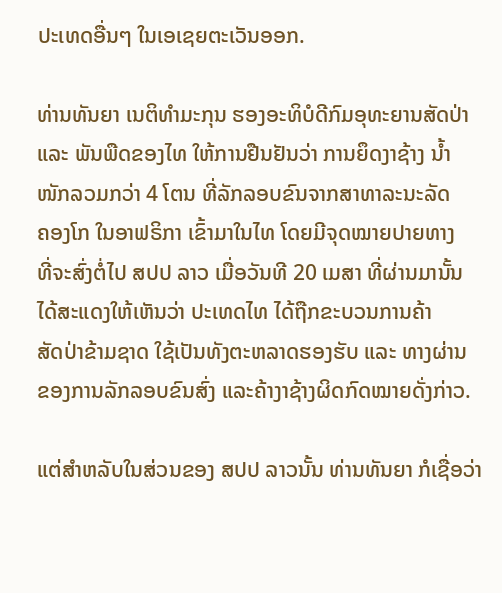ປະເທດອື່ນໆ ໃນເອເຊຍຕະເວັນອອກ.

ທ່ານທັນຍາ ເນຕິທຳມະກຸນ ຮອງອະທິບໍດີກົມອຸທະຍານສັດປ່າ
ແລະ ພັນພືດຂອງໄທ ໃຫ້ການຢືນຢັນວ່າ ການຍຶດງາຊ້າງ ນ້ຳ
ໜັກລວມກວ່າ 4 ໂຕນ ທີ່ລັກລອບຂົນຈາກສາທາລະນະລັດ
ຄອງໂກ ໃນອາຟຣິກາ ເຂົ້າມາໃນໄທ ໂດຍມີຈຸດໝາຍປາຍທາງ
ທີ່ຈະສົ່ງຕໍ່ໄປ ສປປ ລາວ ເມື່ອວັນທີ 20 ເມສາ ທີ່ຜ່ານມານັ້ນ
ໄດ້ສະແດງໃຫ້ເຫັນວ່າ ປະເທດໄທ ໄດ້ຖືກຂະບວນການຄ້າ
ສັດປ່າຂ້າມຊາດ ໃຊ້ເປັນທັງຕະຫລາດຮອງຮັບ ແລະ ທາງຜ່ານ
ຂອງການລັກລອບຂົນສົ່ງ ແລະຄ້າງາຊ້າງຜິດກົດໝາຍດັ່ງກ່າວ.

ແຕ່ສຳຫລັບໃນສ່ວນຂອງ ສປປ ລາວນັ້ນ ທ່ານທັນຍາ ກໍເຊື່ອວ່າ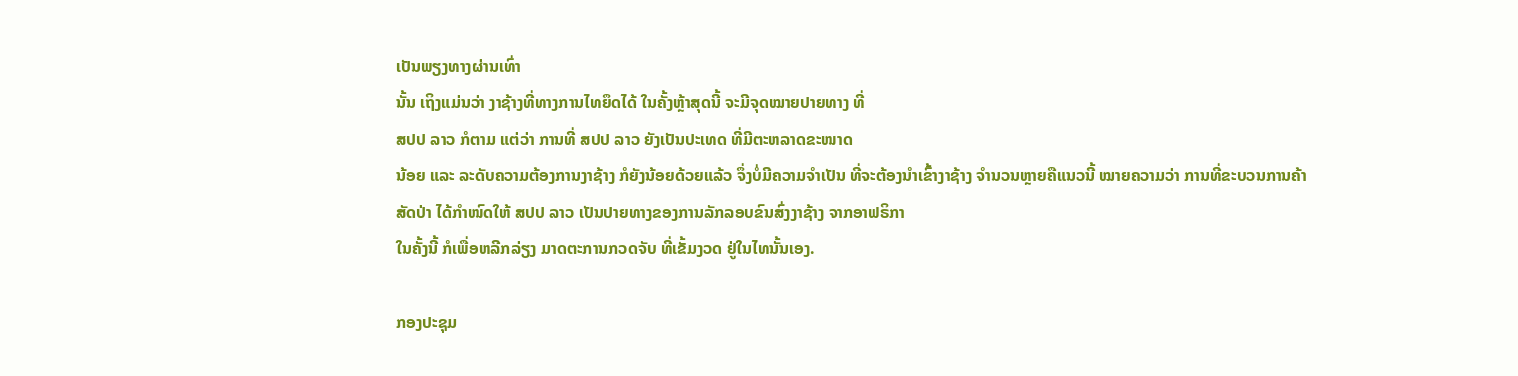ເປັນພຽງທາງຜ່ານເທົ່າ
ນັ້ນ ເຖິງແມ່ນວ່າ ງາຊ້າງທີ່ທາງການໄທຍຶດໄດ້ ໃນຄັ້ງຫຼ້າສຸດນີ້ ຈະມີຈຸດໝາຍປາຍທາງ ທີ່
ສປປ ລາວ ກໍຕາມ ແຕ່ວ່າ ການທີ່ ສປປ ລາວ ຍັງເປັນປະເທດ ທີ່ມີຕະຫລາດຂະໜາດ
ນ້ອຍ ແລະ ລະດັບຄວາມຕ້ອງການງາຊ້າງ ກໍຍັງນ້ອຍດ້ວຍແລ້ວ ຈຶ່ງບໍ່ມີຄວາມຈຳເປັນ ທີ່ຈະຕ້ອງນຳເຂົ້າງາຊ້າງ ຈຳນວນຫຼາຍຄືແນວນີ້ ໝາຍຄວາມວ່າ ການທີ່ຂະບວນການຄ້າສັດປ່າ ໄດ້ກຳໜົດໃຫ້ ສປປ ລາວ ເປັນປາຍທາງຂອງການລັກລອບຂົນສົ່ງງາຊ້າງ ຈາກອາຟຣິກາ
ໃນຄັ້ງນີ້ ກໍເພື່ອຫລີກລ່ຽງ ມາດຕະການກວດຈັບ ທີ່ເຂັ້ມງວດ ຢູ່ໃນໄທນັ້ນເອງ.

ກອງປະຊຸມ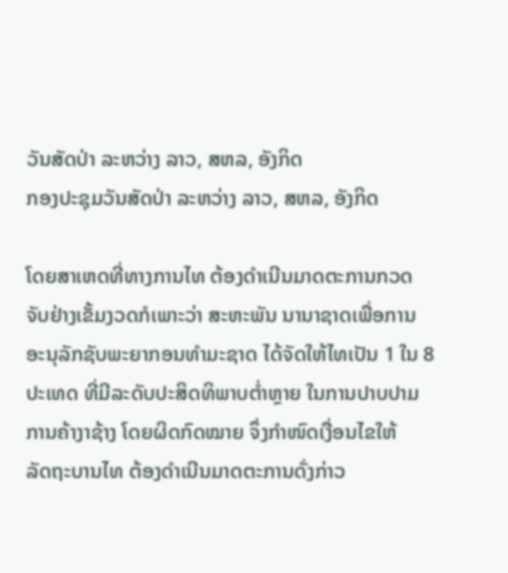ວັນສັດປ່າ ລະຫວ່າງ ລາວ, ສຫລ, ອັງກິດ
ກອງປະຊຸມວັນສັດປ່າ ລະຫວ່າງ ລາວ, ສຫລ, ອັງກິດ

ໂດຍສາເຫດທີ່ທາງການໄທ ຕ້ອງດຳເນີນມາດຕະການກວດ
ຈັບຢ່າງເຂັ້ມງວດກໍເພາະວ່າ ສະຫະພັນ ນານາຊາດເພື່ອການ
ອະນຸລັກຊັບພະຍາກອນທຳມະຊາດ ໄດ້ຈັດໃຫ້ໄທເປັນ 1 ໃນ 8
ປະເທດ ທີ່ມີລະດັບປະສິດທິພາບຕ່ຳຫຼາຍ ໃນການປາບປາມ
ການຄ້າງາຊ້າງ ໂດຍຜິດກົດໝາຍ ຈຶ່ງກຳໜົດເງື່ອນໄຂໃຫ້
ລັດຖະບານໄທ ຕ້ອງດຳເນີນມາດຕະການດັ່ງກ່າວ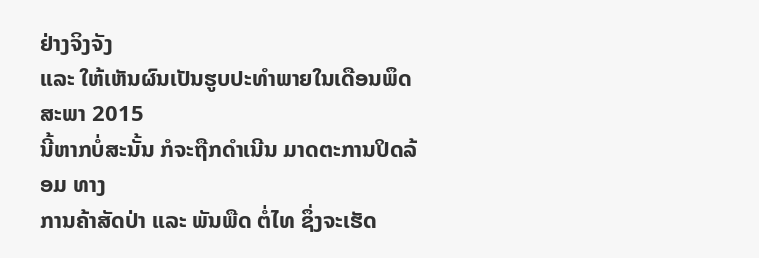ຢ່າງຈິງຈັງ
ແລະ ໃຫ້ເຫັນຜົນເປັນຮູບປະທຳພາຍໃນເດືອນພຶດສະພາ 2015
ນີ້ຫາກບໍ່ສະນັ້ນ ກໍຈະຖືກດຳເນີນ ມາດຕະການປິດລ້ອມ ທາງ
ການຄ້າສັດປ່າ ແລະ ພັນພືດ ຕໍ່ໄທ ຊຶ່ງຈະເຮັດ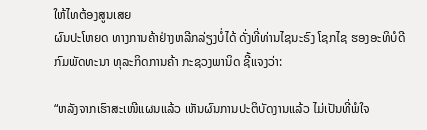ໃຫ້ໄທຕ້ອງສູນເສຍ
ຜົນປະໂຫຍດ ທາງການຄ້າຢ່າງຫລີກລ່ຽງບໍ່ໄດ້ ດັ່ງທີ່ທ່ານໄຊນະຣົງ ໂຊກໄຊ ຮອງອະທິບໍດີ ກົມພັດທະນາ ທຸລະກິດການຄ້າ ກະຊວງພານິດ ຊີ້ແຈງວ່າ:

“ຫລັງຈາກເຮົາສະເໜີແຜນແລ້ວ ເຫັນຜົນການປະຕິບັດງານແລ້ວ ໄມ່ເປັນທີ່ພໍໃຈ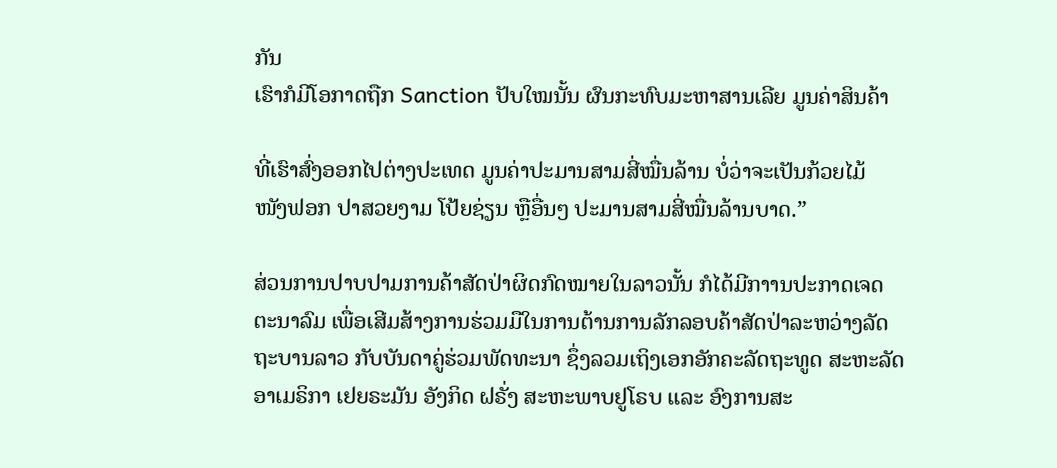ກັນ
ເຮົາກໍມີໂອກາດຖືກ Sanction ປັບໃໝນັ້ນ ຜົນກະທົບມະຫາສານເລີຍ ມູນຄ່າສິນຄ້າ

ທີ່ເຮົາສົ່ງອອກໄປຕ່າງປະເທດ ມູນຄ່າປະມານສາມສີ່ໝື່ນລ້ານ ບໍ່ວ່າຈະເປັນກ້ວຍໄມ້
ໜັງຟອກ ປາສວຍງາມ ໂປ້ຍຊ່ຽນ ຫຼືອື່ນໆ ປະມານສາມສີ່ໝື່ນລ້ານບາດ.”

ສ່ວນການປາບປາມການຄ້າສັດປ່າຜິດກົດໝາຍໃນລາວນັ້ນ ກໍໄດ້ມີກາານປະກາດເຈດ
ຕະນາລົມ ເພື່ອເສີມສ້າງການຮ່ວມມືໃນການຕ້ານການລັກລອບຄ້າສັດປ່າລະຫວ່າງລັດ
ຖະບານລາວ ກັບບັນດາຄູ່ຮ່ວມພັດທະນາ ຊຶ່ງລວມເຖິງເອກອັກຄະລັດຖະທູດ ສະຫະລັດ ອາເມຣິກາ ເຢຍຣະມັນ ອັງກິດ ຝຣັ່ງ ສະຫະພາບຢູໂຣບ ແລະ ອົງການສະ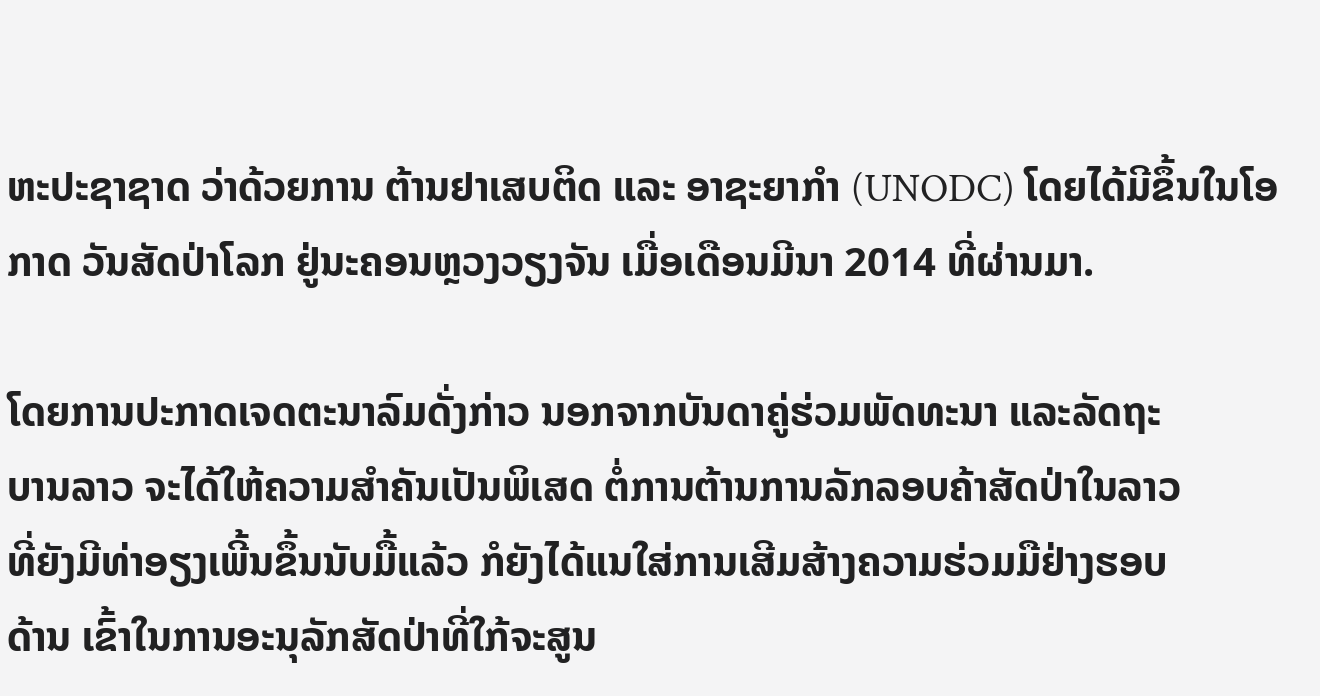ຫະປະຊາຊາດ ວ່າດ້ວຍການ ຕ້ານຢາເສບຕິດ ແລະ ອາຊະຍາກຳ (UNODC) ໂດຍໄດ້ມີຂຶ້ນໃນໂອກາດ ວັນສັດປ່າໂລກ ຢູ່ນະຄອນຫຼວງວຽງຈັນ ເມື່ອເດືອນມີນາ 2014 ທີ່ຜ່ານມາ.

ໂດຍການປະກາດເຈດຕະນາລົມດັ່ງກ່າວ ນອກຈາກບັນດາຄູ່ຮ່ວມພັດທະນາ ແລະລັດຖະ
ບານລາວ ຈະໄດ້ໃຫ້ຄວາມສຳຄັນເປັນພິເສດ ຕໍ່ການຕ້ານການລັກລອບຄ້າສັດປ່າໃນລາວ
ທີ່ຍັງມີທ່າອຽງເພີ້ນຂຶ້ນນັບມື້ແລ້ວ ກໍຍັງໄດ້ແນໃສ່ການເສີມສ້າງຄວາມຮ່ວມມືຢ່າງຮອບ
ດ້ານ ເຂົ້າໃນການອະນຸລັກສັດປ່າທີ່ໃກ້ຈະສູນ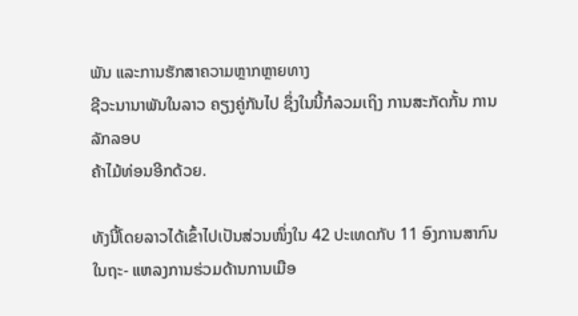ພັນ ແລະການຮັກສາຄວາມຫຼາກຫຼາຍທາງ
ຊີວະນານາພັນໃນລາວ ຄຽງຄູ່ກັນໄປ ຊຶ່ງໃນນີ້ກໍລວມເຖິງ ການສະກັດກັ້ນ ການລັກລອບ
ຄ້າໄມ້ທ່ອນອີກດ້ວຍ.

ທັງນີ້ໂດຍລາວໄດ້ເຂົ້າໄປເປັນສ່ວນໜຶ່ງໃນ 42 ປະເທດກັບ 11 ອົງການສາກົນ ໃນຖະ- ແຫລງການຮ່ວມດ້ານການເມືອ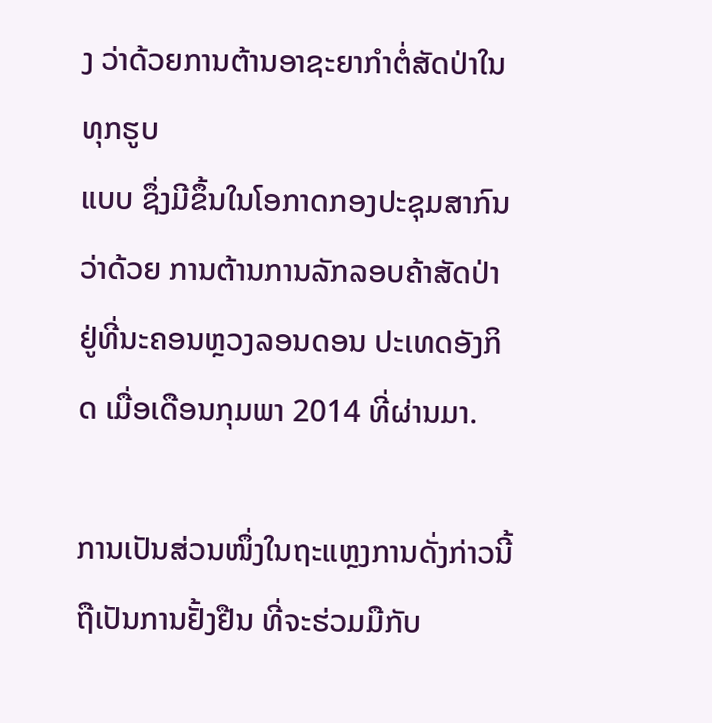ງ ວ່າດ້ວຍການຕ້ານອາຊະຍາກຳຕໍ່ສັດປ່າໃນທຸກຮູບ
ແບບ ຊຶ່ງມີຂຶ້ນໃນໂອກາດກອງປະຊຸມສາກົນວ່າດ້ວຍ ການຕ້ານການລັກລອບຄ້າສັດປ່າ
ຢູ່ທີ່ນະຄອນຫຼວງລອນດອນ ປະເທດອັງກິດ ເມື່ອເດືອນກຸມພາ 2014 ທີ່ຜ່ານມາ.

ການເປັນສ່ວນໜຶ່ງໃນຖະແຫຼງການດັ່ງກ່າວນີ້ ຖືເປັນການຢັ້ງຢືນ ທີ່ຈະຮ່ວມມືກັບ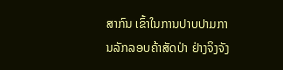ສາກົນ ເຂົ້າໃນການປາບປາມການລັກລອບຄ້າສັດປ່າ ຢ່າງຈິງຈັງ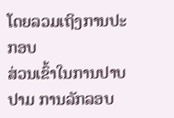ໂດຍລວມເຖິງການປະກອບ
ສ່ວນເຂົ້າໃນການປາບປາມ ການລັກລອບ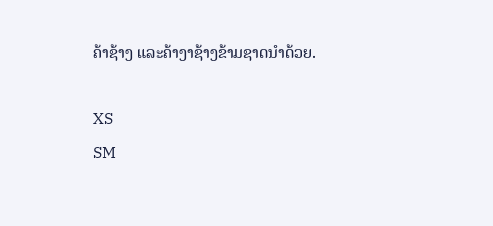ຄ້າຊ້າງ ແລະຄ້າງາຊ້າງຂ້າມຊາດນຳດ້ວຍ.

XS
SM